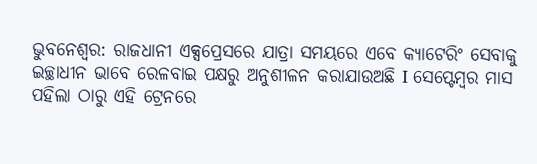ଭୁବନେଶ୍ବର: ରାଜଧାନୀ ଏକ୍ସପ୍ରେସରେ ଯାତ୍ରା ସମୟରେ ଏବେ କ୍ୟାଟେରିଂ ସେବାକୁ ଇଚ୍ଛାଧୀନ ଭାବେ ରେଳବାଇ ପକ୍ଷରୁ ଅନୁଶୀଳନ କରାଯାଉଅଛି I ସେପ୍ଟେମ୍ବର ମାସ ପହିଲା ଠାରୁ ଏହି ଟ୍ରେନରେ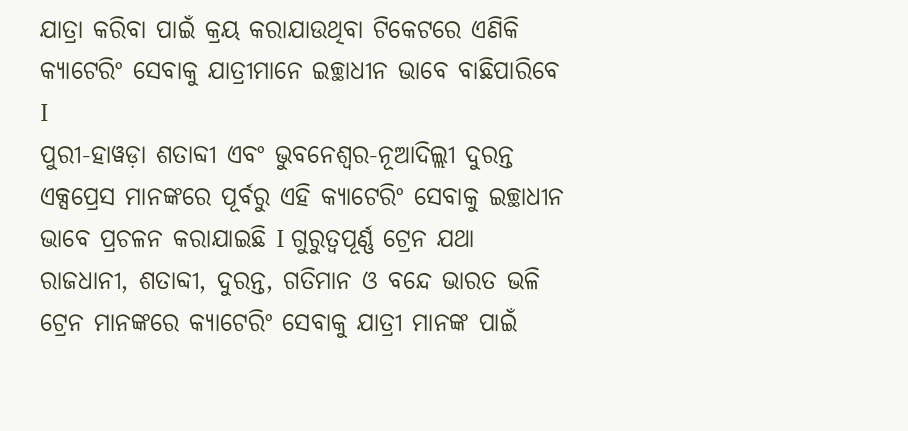ଯାତ୍ରା କରିବା ପାଇଁ କ୍ରୟ କରାଯାଉଥିବା ଟିକେଟରେ ଏଣିକି କ୍ୟାଟେରିଂ ସେବାକୁ ଯାତ୍ରୀମାନେ ଇଚ୍ଛାଧୀନ ଭାବେ ବାଛିପାରିବେ I
ପୁରୀ-ହାୱଡ଼ା ଶତାବ୍ଦୀ ଏବଂ ଭୁବନେଶ୍ବର-ନୂଆଦିଲ୍ଲୀ ଦୁରନ୍ତ ଏକ୍ସପ୍ରେସ ମାନଙ୍କରେ ପୂର୍ବରୁ ଏହି କ୍ୟାଟେରିଂ ସେବାକୁ ଇଚ୍ଛାଧୀନ ଭାବେ ପ୍ରଚଳନ କରାଯାଇଛି I ଗୁରୁତ୍ବପୂର୍ଣ୍ଣ ଟ୍ରେନ ଯଥା ରାଜଧାନୀ, ଶତାବ୍ଦୀ, ଦୁରନ୍ତ, ଗତିମାନ ଓ ବନ୍ଦେ ଭାରତ ଭଳି ଟ୍ରେନ ମାନଙ୍କରେ କ୍ୟାଟେରିଂ ସେବାକୁ ଯାତ୍ରୀ ମାନଙ୍କ ପାଇଁ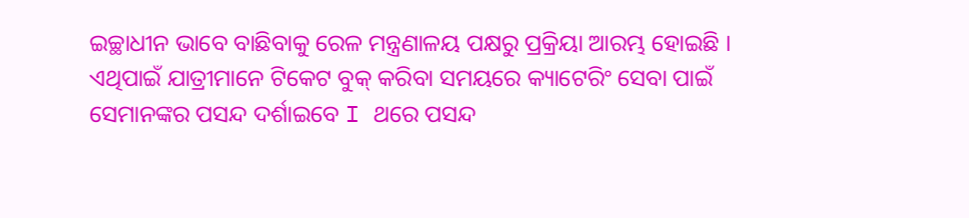ଇଚ୍ଛାଧୀନ ଭାବେ ବାଛିବାକୁ ରେଳ ମନ୍ତ୍ରଣାଳୟ ପକ୍ଷରୁ ପ୍ରକ୍ରିୟା ଆରମ୍ଭ ହୋଇଛି ।
ଏଥିପାଇଁ ଯାତ୍ରୀମାନେ ଟିକେଟ ବୁକ୍ କରିବା ସମୟରେ କ୍ୟାଟେରିଂ ସେବା ପାଇଁ ସେମାନଙ୍କର ପସନ୍ଦ ଦର୍ଶାଇବେ I ଥରେ ପସନ୍ଦ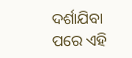ଦର୍ଶାଯିବା ପରେ ଏହି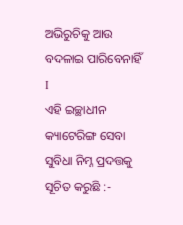ଅଭିରୁଚିକୁ ଆଉ ବଦଳାଇ ପାରିବେନାହିଁ I
ଏହି ଇଚ୍ଛାଧୀନ କ୍ୟାଟେରିଙ୍ଗ ସେବା ସୁବିଧା ନିମ୍ନ ପ୍ରଦତ୍ତକୁ ସୂଚିତ କରୁଛି :-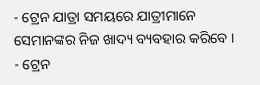- ଟ୍ରେନ ଯାତ୍ରା ସମୟରେ ଯାତ୍ରୀମାନେ ସେମାନଙ୍କର ନିଜ ଖାଦ୍ୟ ବ୍ୟବହାର କରିବେ ।
- ଟ୍ରେନ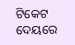ଟିକେଟ ଦେୟରେ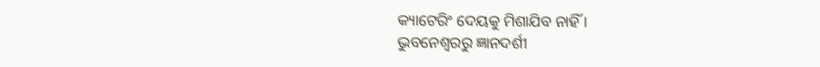କ୍ୟାଟେରିଂ ଦେୟକୁ ମିଶାଯିବ ନାହିଁ ।
ଭୁବନେଶ୍ବରରୁ ଜ୍ଞାନଦର୍ଶୀ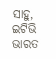ସାହୁ, ଇଟିଭି ଭାରତ